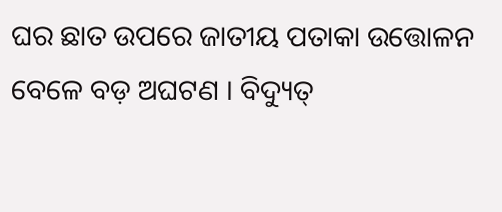ଘର ଛାତ ଉପରେ ଜାତୀୟ ପତାକା ଉତ୍ତୋଳନ ବେଳେ ବଡ଼ ଅଘଟଣ । ବିଦ୍ୟୁତ୍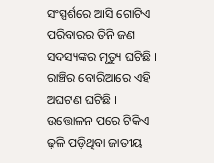ସଂସ୍ପର୍ଶରେ ଆସି ଗୋଟିଏ ପରିବାରର ତିନି ଜଣ ସଦସ୍ୟଙ୍କର ମୃତ୍ୟୁ ଘଟିଛି । ରାଞ୍ଚିର ବୋରିଆରେ ଏହି ଅଘଟଣ ଘଟିଛି । ଉତ୍ତୋଳନ ପରେ ଟିକିଏ ଢ଼ଳି ପଡ଼ିଥିବା ଜାତୀୟ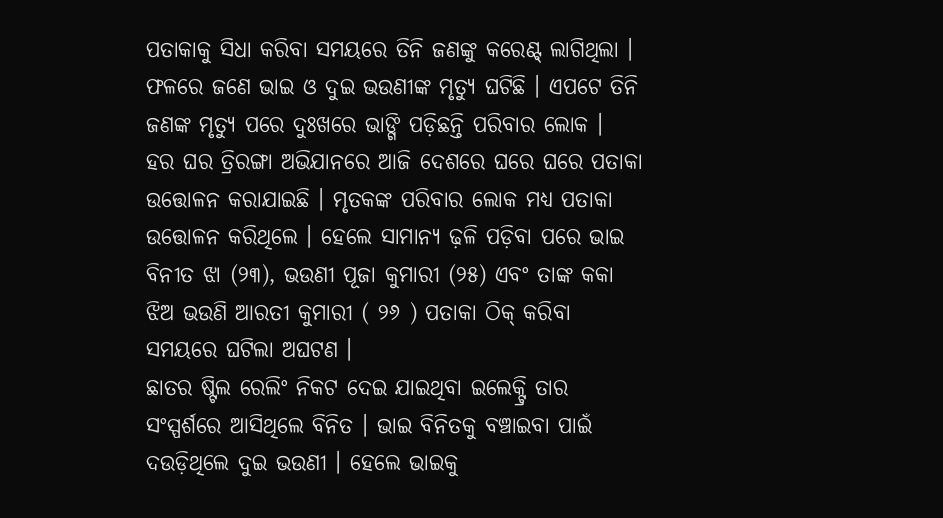ପତାକାକୁ ସିଧା କରିବା ସମୟରେ ତିନି ଜଣଙ୍କୁ କରେଣ୍ଟ୍ ଲାଗିଥିଲା । ଫଳରେ ଜଣେ ଭାଇ ଓ ଦୁଇ ଭଉଣୀଙ୍କ ମୃତ୍ୟୁ ଘଟିଛି । ଏପଟେ ତିନି ଜଣଙ୍କ ମୃତ୍ୟୁ ପରେ ଦୁଃଖରେ ଭାଙ୍ଗି ପଡ଼ିଛନ୍ତି ପରିବାର ଲୋକ ।
ହର ଘର ତ୍ରିରଙ୍ଗା ଅଭିଯାନରେ ଆଜି ଦେଶରେ ଘରେ ଘରେ ପତାକା ଉତ୍ତୋଳନ କରାଯାଇଛି । ମୃତକଙ୍କ ପରିବାର ଲୋକ ମଧ୍ୟ ପତାକା ଉତ୍ତୋଳନ କରିଥିଲେ । ହେଲେ ସାମାନ୍ୟ ଢ଼ଳି ପଡ଼ିବା ପରେ ଭାଇ ବିନୀତ ଝା (୨୩), ଭଉଣୀ ପୂଜା କୁମାରୀ (୨୫) ଏବଂ ତାଙ୍କ କକା ଝିଅ ଭଉଣି ଆରତୀ କୁମାରୀ ( ୨୬ ) ପତାକା ଠିକ୍ କରିବା ସମୟରେ ଘଟିଲା ଅଘଟଣ ।
ଛାତର ଷ୍ଟିଲ ରେଲିଂ ନିକଟ ଦେଇ ଯାଇଥିବା ଇଲେକ୍ଟ୍ରି ତାର ସଂସ୍ପର୍ଶରେ ଆସିଥିଲେ ବିନିତ । ଭାଇ ବିନିତକୁ ବଞ୍ଚାଇବା ପାଇଁ ଦଉଡ଼ିଥିଲେ ଦୁଇ ଭଉଣୀ । ହେଲେ ଭାଇକୁ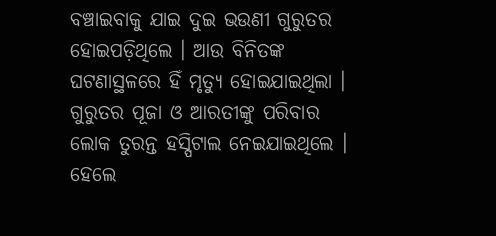ବଞ୍ଚାଇବାକୁ ଯାଇ ଦୁଇ ଭଉଣୀ ଗୁରୁତର ହୋଇପଡ଼ିଥିଲେ । ଆଉ ବିନିତଙ୍କ ଘଟଣାସ୍ଥଳରେ ହିଁ ମୃତ୍ୟୁ ହୋଇଯାଇଥିଲା ।
ଗୁରୁତର ପୂଜା ଓ ଆରତୀଙ୍କୁ ପରିବାର ଲୋକ ତୁରନ୍ତ ହସ୍ପିଟାଲ ନେଇଯାଇଥିଲେ । ହେଲେ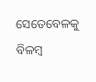ସେତେବେଳକୁ ବିଳମ୍ବ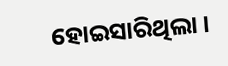ହୋଇସାରିଥିଲା ।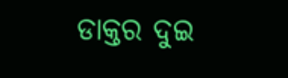ଡାକ୍ତର ଦୁଇ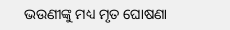ଭଉଣୀଙ୍କୁ ମଧ୍ୟ ମୃତ ଘୋଷଣା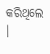କରିଥିଲେ ।